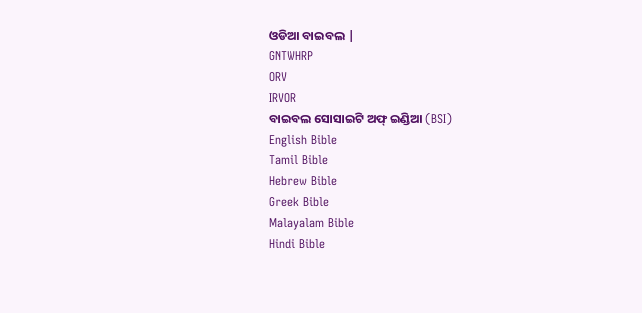ଓଡିଆ ବାଇବଲ |
GNTWHRP
ORV
IRVOR
ବାଇବଲ ସୋସାଇଟି ଅଫ୍ ଇଣ୍ଡିଆ (BSI)
English Bible
Tamil Bible
Hebrew Bible
Greek Bible
Malayalam Bible
Hindi Bible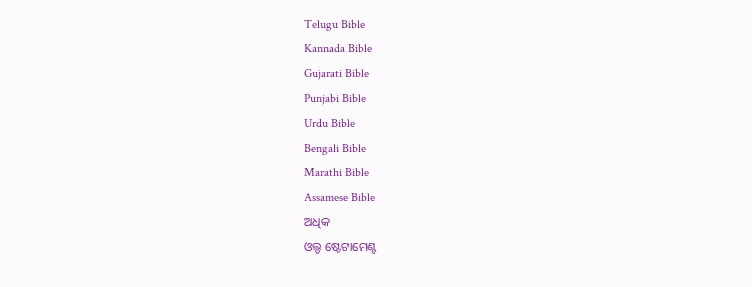Telugu Bible
Kannada Bible
Gujarati Bible
Punjabi Bible
Urdu Bible
Bengali Bible
Marathi Bible
Assamese Bible
ଅଧିକ
ଓଲ୍ଡ ଷ୍ଟେଟାମେଣ୍ଟ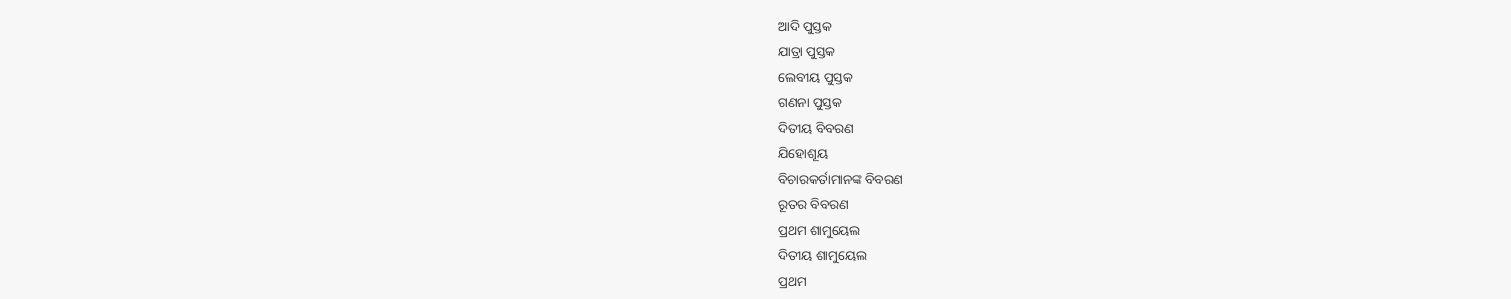ଆଦି ପୁସ୍ତକ
ଯାତ୍ରା ପୁସ୍ତକ
ଲେବୀୟ ପୁସ୍ତକ
ଗଣନା ପୁସ୍ତକ
ଦିତୀୟ ବିବରଣ
ଯିହୋଶୂୟ
ବିଚାରକର୍ତାମାନଙ୍କ ବିବରଣ
ରୂତର ବିବରଣ
ପ୍ରଥମ ଶାମୁୟେଲ
ଦିତୀୟ ଶାମୁୟେଲ
ପ୍ରଥମ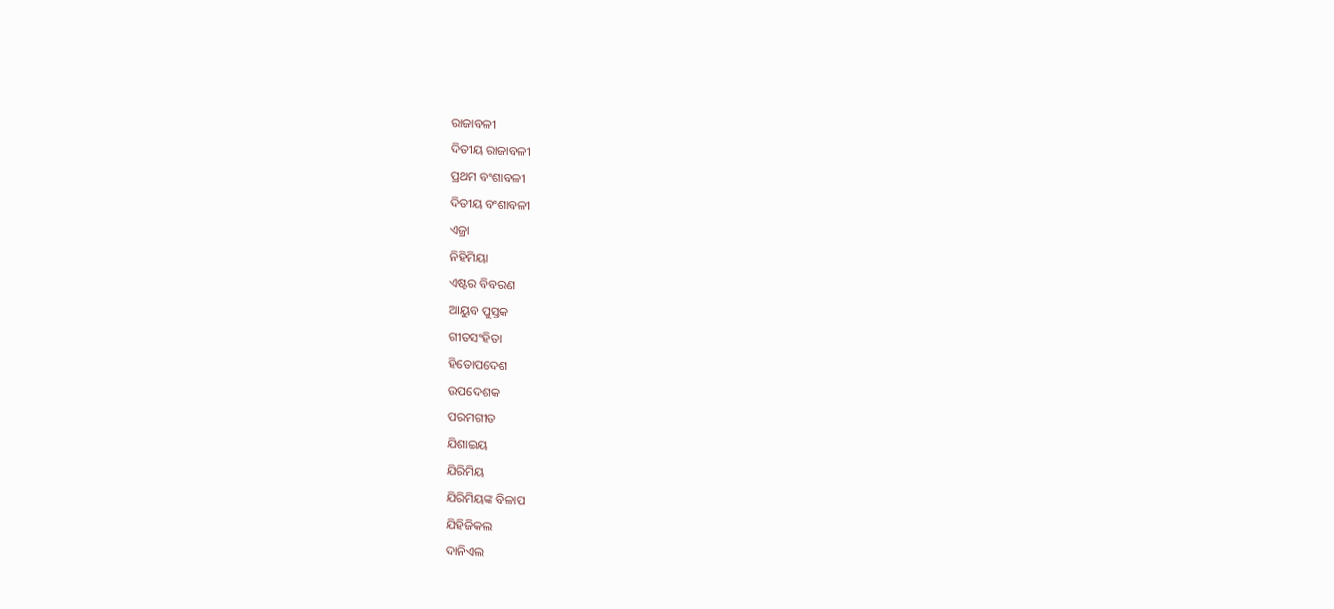ରାଜାବଳୀ
ଦିତୀୟ ରାଜାବଳୀ
ପ୍ରଥମ ବଂଶାବଳୀ
ଦିତୀୟ ବଂଶାବଳୀ
ଏଜ୍ରା
ନିହିମିୟା
ଏଷ୍ଟର ବିବରଣ
ଆୟୁବ ପୁସ୍ତକ
ଗୀତସଂହିତା
ହିତୋପଦେଶ
ଉପଦେଶକ
ପରମଗୀତ
ଯିଶାଇୟ
ଯିରିମିୟ
ଯିରିମିୟଙ୍କ ବିଳାପ
ଯିହିଜିକଲ
ଦାନିଏଲ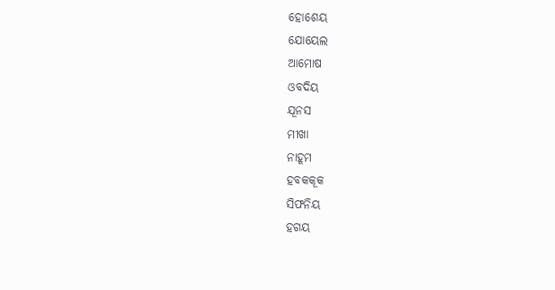ହୋଶେୟ
ଯୋୟେଲ
ଆମୋଷ
ଓବଦିୟ
ଯୂନସ
ମୀଖା
ନାହୂମ
ହବକକୂକ
ସିଫନିୟ
ହଗୟ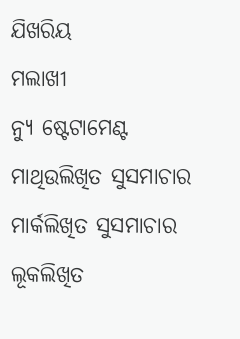ଯିଖରିୟ
ମଲାଖୀ
ନ୍ୟୁ ଷ୍ଟେଟାମେଣ୍ଟ
ମାଥିଉଲିଖିତ ସୁସମାଚାର
ମାର୍କଲିଖିତ ସୁସମାଚାର
ଲୂକଲିଖିତ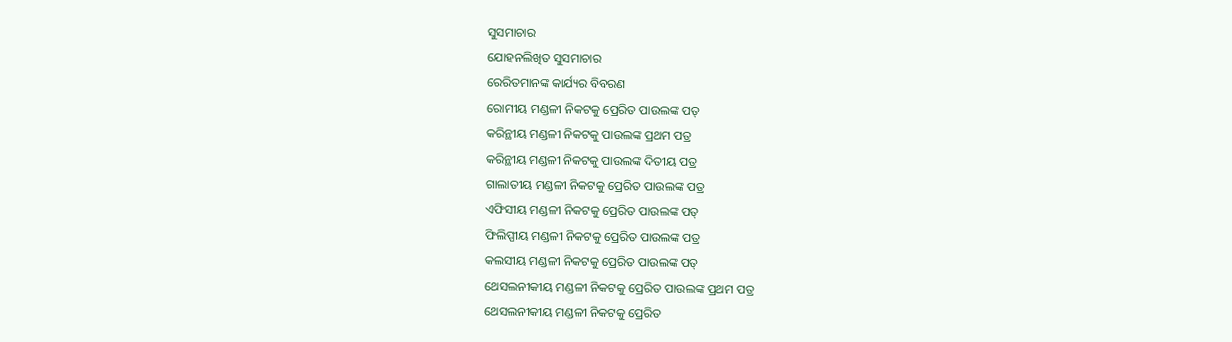ସୁସମାଚାର
ଯୋହନଲିଖିତ ସୁସମାଚାର
ରେରିତମାନଙ୍କ କାର୍ଯ୍ୟର ବିବରଣ
ରୋମୀୟ ମଣ୍ଡଳୀ ନିକଟକୁ ପ୍ରେରିତ ପାଉଲଙ୍କ ପତ୍
କରିନ୍ଥୀୟ ମଣ୍ଡଳୀ ନିକଟକୁ ପାଉଲଙ୍କ ପ୍ରଥମ ପତ୍ର
କରିନ୍ଥୀୟ ମଣ୍ଡଳୀ ନିକଟକୁ ପାଉଲଙ୍କ ଦିତୀୟ ପତ୍ର
ଗାଲାତୀୟ ମଣ୍ଡଳୀ ନିକଟକୁ ପ୍ରେରିତ ପାଉଲଙ୍କ ପତ୍ର
ଏଫିସୀୟ ମଣ୍ଡଳୀ ନିକଟକୁ ପ୍ରେରିତ ପାଉଲଙ୍କ ପତ୍
ଫିଲିପ୍ପୀୟ ମଣ୍ଡଳୀ ନିକଟକୁ ପ୍ରେରିତ ପାଉଲଙ୍କ ପତ୍ର
କଲସୀୟ ମଣ୍ଡଳୀ ନିକଟକୁ ପ୍ରେରିତ ପାଉଲଙ୍କ ପତ୍
ଥେସଲନୀକୀୟ ମଣ୍ଡଳୀ ନିକଟକୁ ପ୍ରେରିତ ପାଉଲଙ୍କ ପ୍ରଥମ ପତ୍ର
ଥେସଲନୀକୀୟ ମଣ୍ଡଳୀ ନିକଟକୁ ପ୍ରେରିତ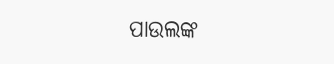ପାଉଲଙ୍କ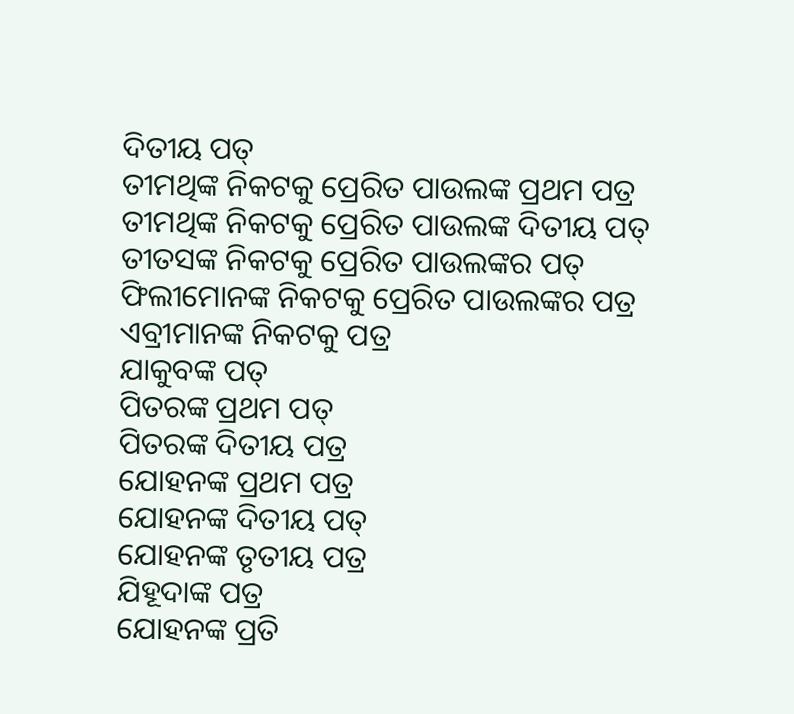ଦିତୀୟ ପତ୍
ତୀମଥିଙ୍କ ନିକଟକୁ ପ୍ରେରିତ ପାଉଲଙ୍କ ପ୍ରଥମ ପତ୍ର
ତୀମଥିଙ୍କ ନିକଟକୁ ପ୍ରେରିତ ପାଉଲଙ୍କ ଦିତୀୟ ପତ୍
ତୀତସଙ୍କ ନିକଟକୁ ପ୍ରେରିତ ପାଉଲଙ୍କର ପତ୍
ଫିଲୀମୋନଙ୍କ ନିକଟକୁ ପ୍ରେରିତ ପାଉଲଙ୍କର ପତ୍ର
ଏବ୍ରୀମାନଙ୍କ ନିକଟକୁ ପତ୍ର
ଯାକୁବଙ୍କ ପତ୍
ପିତରଙ୍କ ପ୍ରଥମ ପତ୍
ପିତରଙ୍କ ଦିତୀୟ ପତ୍ର
ଯୋହନଙ୍କ ପ୍ରଥମ ପତ୍ର
ଯୋହନଙ୍କ ଦିତୀୟ ପତ୍
ଯୋହନଙ୍କ ତୃତୀୟ ପତ୍ର
ଯିହୂଦାଙ୍କ ପତ୍ର
ଯୋହନଙ୍କ ପ୍ରତି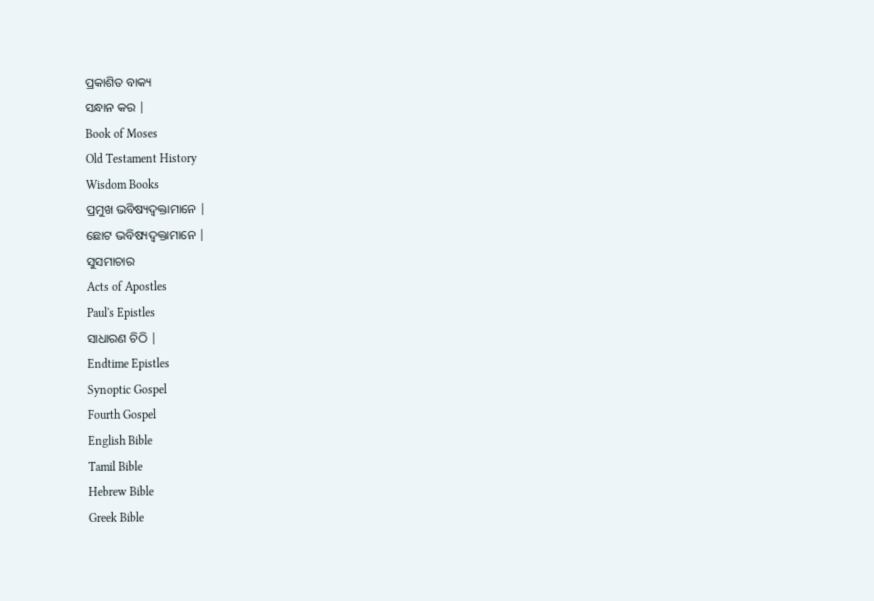ପ୍ରକାଶିତ ବାକ୍ୟ
ସନ୍ଧାନ କର |
Book of Moses
Old Testament History
Wisdom Books
ପ୍ରମୁଖ ଭବିଷ୍ୟଦ୍ବକ୍ତାମାନେ |
ଛୋଟ ଭବିଷ୍ୟଦ୍ବକ୍ତାମାନେ |
ସୁସମାଚାର
Acts of Apostles
Paul's Epistles
ସାଧାରଣ ଚିଠି |
Endtime Epistles
Synoptic Gospel
Fourth Gospel
English Bible
Tamil Bible
Hebrew Bible
Greek Bible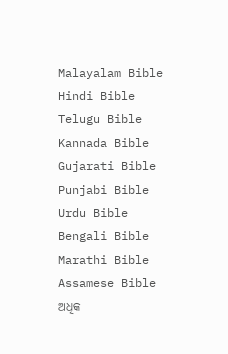Malayalam Bible
Hindi Bible
Telugu Bible
Kannada Bible
Gujarati Bible
Punjabi Bible
Urdu Bible
Bengali Bible
Marathi Bible
Assamese Bible
ଅଧିକ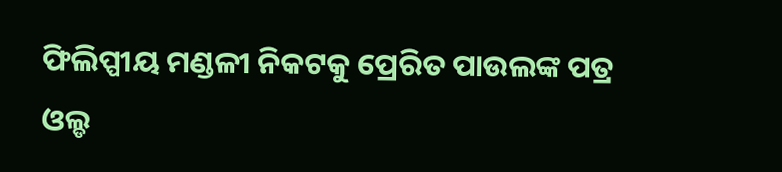ଫିଲିପ୍ପୀୟ ମଣ୍ଡଳୀ ନିକଟକୁ ପ୍ରେରିତ ପାଉଲଙ୍କ ପତ୍ର
ଓଲ୍ଡ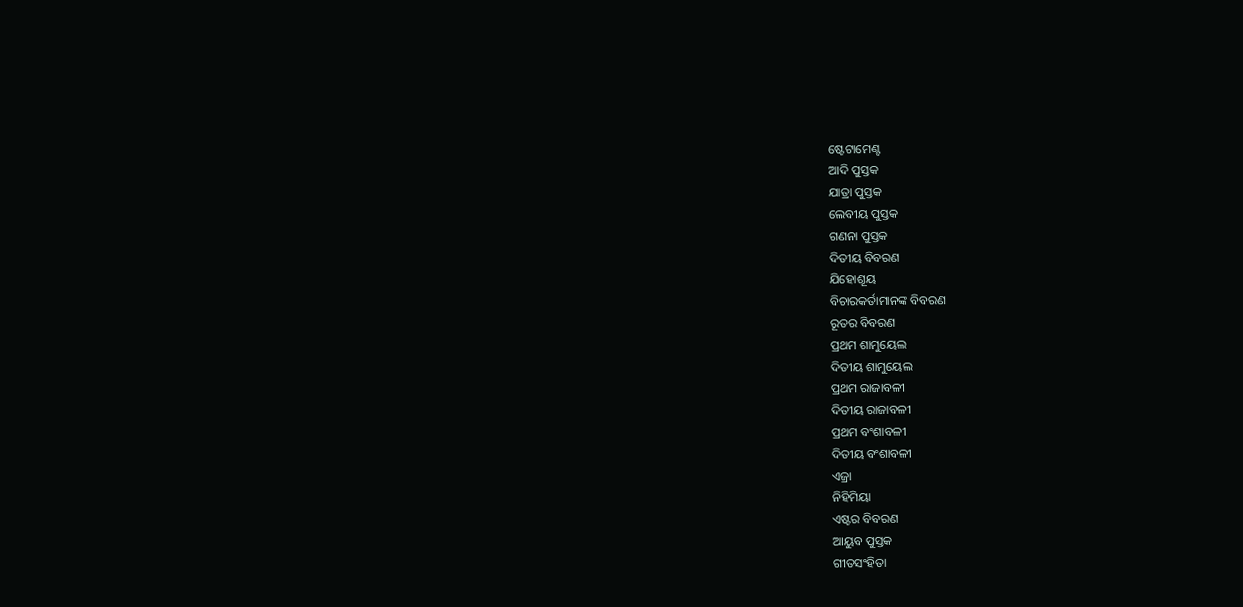ଷ୍ଟେଟାମେଣ୍ଟ
ଆଦି ପୁସ୍ତକ
ଯାତ୍ରା ପୁସ୍ତକ
ଲେବୀୟ ପୁସ୍ତକ
ଗଣନା ପୁସ୍ତକ
ଦିତୀୟ ବିବରଣ
ଯିହୋଶୂୟ
ବିଚାରକର୍ତାମାନଙ୍କ ବିବରଣ
ରୂତର ବିବରଣ
ପ୍ରଥମ ଶାମୁୟେଲ
ଦିତୀୟ ଶାମୁୟେଲ
ପ୍ରଥମ ରାଜାବଳୀ
ଦିତୀୟ ରାଜାବଳୀ
ପ୍ରଥମ ବଂଶାବଳୀ
ଦିତୀୟ ବଂଶାବଳୀ
ଏଜ୍ରା
ନିହିମିୟା
ଏଷ୍ଟର ବିବରଣ
ଆୟୁବ ପୁସ୍ତକ
ଗୀତସଂହିତା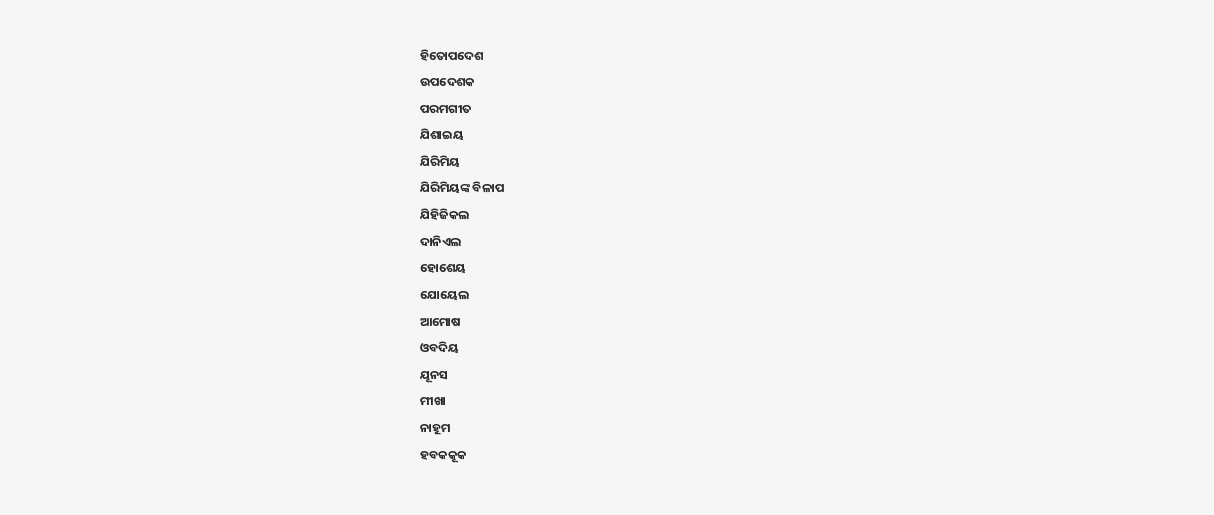ହିତୋପଦେଶ
ଉପଦେଶକ
ପରମଗୀତ
ଯିଶାଇୟ
ଯିରିମିୟ
ଯିରିମିୟଙ୍କ ବିଳାପ
ଯିହିଜିକଲ
ଦାନିଏଲ
ହୋଶେୟ
ଯୋୟେଲ
ଆମୋଷ
ଓବଦିୟ
ଯୂନସ
ମୀଖା
ନାହୂମ
ହବକକୂକ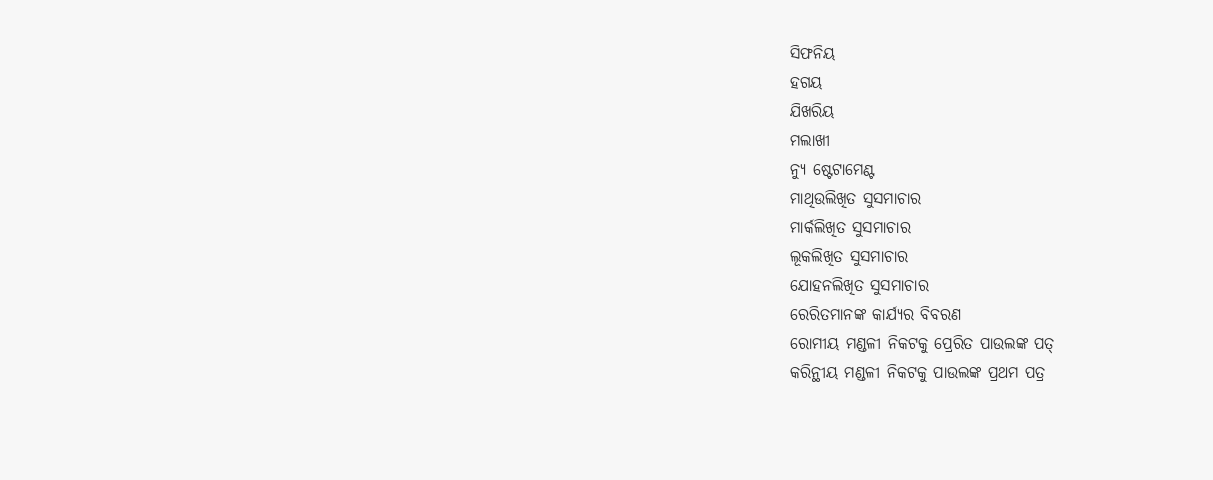ସିଫନିୟ
ହଗୟ
ଯିଖରିୟ
ମଲାଖୀ
ନ୍ୟୁ ଷ୍ଟେଟାମେଣ୍ଟ
ମାଥିଉଲିଖିତ ସୁସମାଚାର
ମାର୍କଲିଖିତ ସୁସମାଚାର
ଲୂକଲିଖିତ ସୁସମାଚାର
ଯୋହନଲିଖିତ ସୁସମାଚାର
ରେରିତମାନଙ୍କ କାର୍ଯ୍ୟର ବିବରଣ
ରୋମୀୟ ମଣ୍ଡଳୀ ନିକଟକୁ ପ୍ରେରିତ ପାଉଲଙ୍କ ପତ୍
କରିନ୍ଥୀୟ ମଣ୍ଡଳୀ ନିକଟକୁ ପାଉଲଙ୍କ ପ୍ରଥମ ପତ୍ର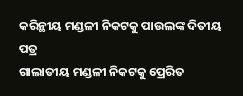କରିନ୍ଥୀୟ ମଣ୍ଡଳୀ ନିକଟକୁ ପାଉଲଙ୍କ ଦିତୀୟ ପତ୍ର
ଗାଲାତୀୟ ମଣ୍ଡଳୀ ନିକଟକୁ ପ୍ରେରିତ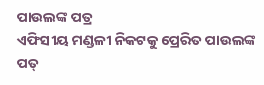ପାଉଲଙ୍କ ପତ୍ର
ଏଫିସୀୟ ମଣ୍ଡଳୀ ନିକଟକୁ ପ୍ରେରିତ ପାଉଲଙ୍କ ପତ୍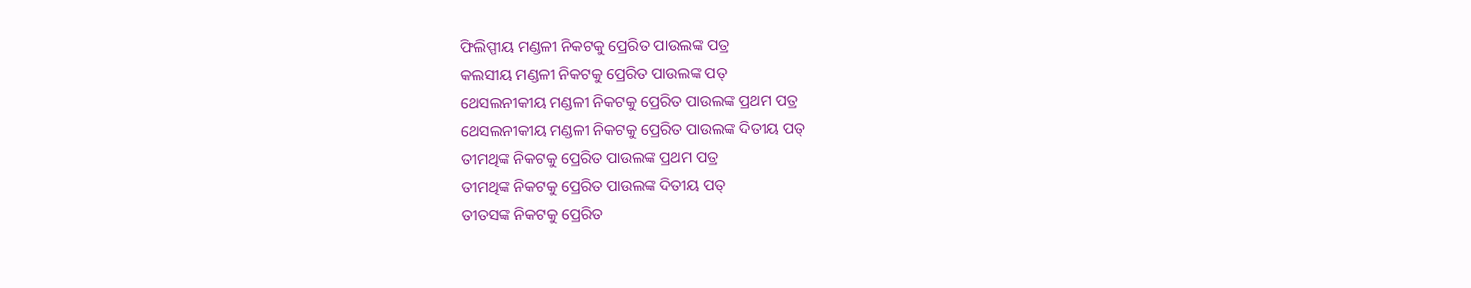ଫିଲିପ୍ପୀୟ ମଣ୍ଡଳୀ ନିକଟକୁ ପ୍ରେରିତ ପାଉଲଙ୍କ ପତ୍ର
କଲସୀୟ ମଣ୍ଡଳୀ ନିକଟକୁ ପ୍ରେରିତ ପାଉଲଙ୍କ ପତ୍
ଥେସଲନୀକୀୟ ମଣ୍ଡଳୀ ନିକଟକୁ ପ୍ରେରିତ ପାଉଲଙ୍କ ପ୍ରଥମ ପତ୍ର
ଥେସଲନୀକୀୟ ମଣ୍ଡଳୀ ନିକଟକୁ ପ୍ରେରିତ ପାଉଲଙ୍କ ଦିତୀୟ ପତ୍
ତୀମଥିଙ୍କ ନିକଟକୁ ପ୍ରେରିତ ପାଉଲଙ୍କ ପ୍ରଥମ ପତ୍ର
ତୀମଥିଙ୍କ ନିକଟକୁ ପ୍ରେରିତ ପାଉଲଙ୍କ ଦିତୀୟ ପତ୍
ତୀତସଙ୍କ ନିକଟକୁ ପ୍ରେରିତ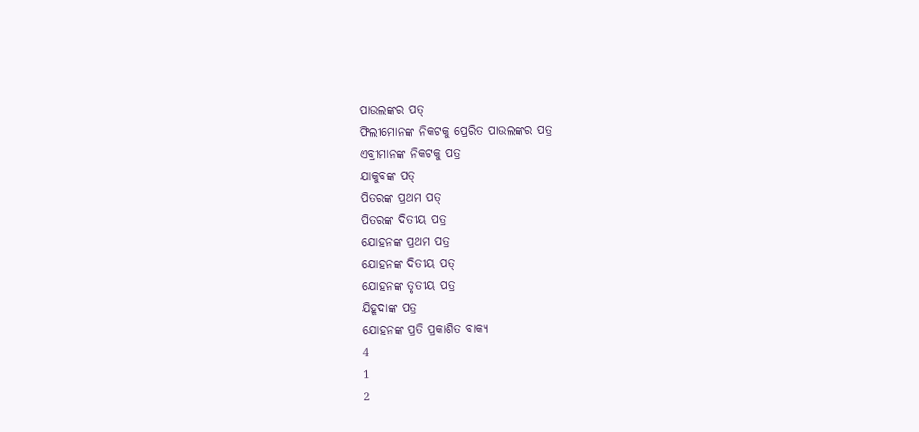ପାଉଲଙ୍କର ପତ୍
ଫିଲୀମୋନଙ୍କ ନିକଟକୁ ପ୍ରେରିତ ପାଉଲଙ୍କର ପତ୍ର
ଏବ୍ରୀମାନଙ୍କ ନିକଟକୁ ପତ୍ର
ଯାକୁବଙ୍କ ପତ୍
ପିତରଙ୍କ ପ୍ରଥମ ପତ୍
ପିତରଙ୍କ ଦିତୀୟ ପତ୍ର
ଯୋହନଙ୍କ ପ୍ରଥମ ପତ୍ର
ଯୋହନଙ୍କ ଦିତୀୟ ପତ୍
ଯୋହନଙ୍କ ତୃତୀୟ ପତ୍ର
ଯିହୂଦାଙ୍କ ପତ୍ର
ଯୋହନଙ୍କ ପ୍ରତି ପ୍ରକାଶିତ ବାକ୍ୟ
4
1
2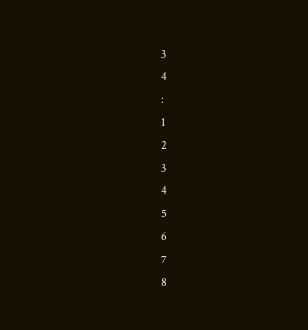3
4
:
1
2
3
4
5
6
7
8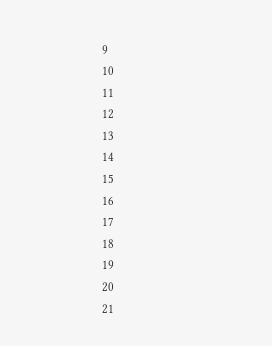9
10
11
12
13
14
15
16
17
18
19
20
21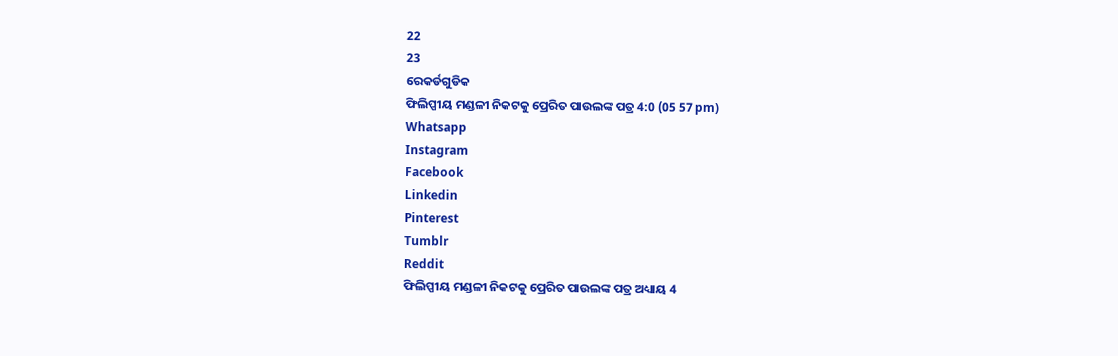22
23
ରେକର୍ଡଗୁଡିକ
ଫିଲିପ୍ପୀୟ ମଣ୍ଡଳୀ ନିକଟକୁ ପ୍ରେରିତ ପାଉଲଙ୍କ ପତ୍ର 4:0 (05 57 pm)
Whatsapp
Instagram
Facebook
Linkedin
Pinterest
Tumblr
Reddit
ଫିଲିପ୍ପୀୟ ମଣ୍ଡଳୀ ନିକଟକୁ ପ୍ରେରିତ ପାଉଲଙ୍କ ପତ୍ର ଅଧ୍ୟାୟ 4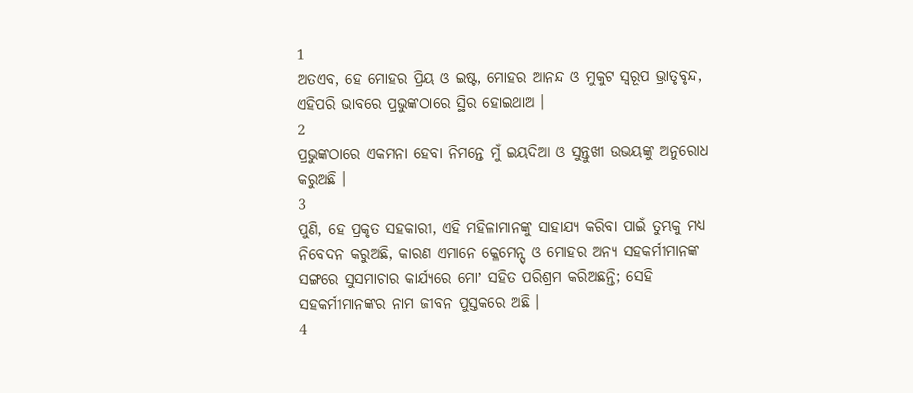1
ଅତଏବ, ହେ ମୋହର ପ୍ରିୟ ଓ ଇଷ୍ଟ, ମୋହର ଆନନ୍ଦ ଓ ମୁକୁଟ ସ୍ଵରୂପ ଭ୍ରାତୃବୃନ୍ଦ, ଏହିପରି ଭାବରେ ପ୍ରଭୁଙ୍କଠାରେ ସ୍ଥିର ହୋଇଥାଅ ।
2
ପ୍ରଭୁଙ୍କଠାରେ ଏକମନା ହେବା ନିମନ୍ତେ ମୁଁ ଇୟଦିଆ ଓ ସୁନ୍ତୁଖୀ ଉଭୟଙ୍କୁ ଅନୁରୋଧ କରୁଅଛି ।
3
ପୁଣି, ହେ ପ୍ରକୃତ ସହକାରୀ, ଏହି ମହିଳାମାନଙ୍କୁ ସାହାଯ୍ୟ କରିବା ପାଇଁ ତୁମ୍ଭକୁ ମଧ୍ୟ ନିବେଦନ କରୁଅଛି, କାରଣ ଏମାନେ କ୍ଳେମେନ୍ସ୍ ଓ ମୋହର ଅନ୍ୟ ସହକର୍ମୀମାନଙ୍କ ସଙ୍ଗରେ ସୁସମାଚାର କାର୍ଯ୍ୟରେ ମୋʼ ସହିତ ପରିଶ୍ରମ କରିଅଛନ୍ତି; ସେହି ସହକର୍ମୀମାନଙ୍କର ନାମ ଜୀବନ ପୁସ୍ତକରେ ଅଛି ।
4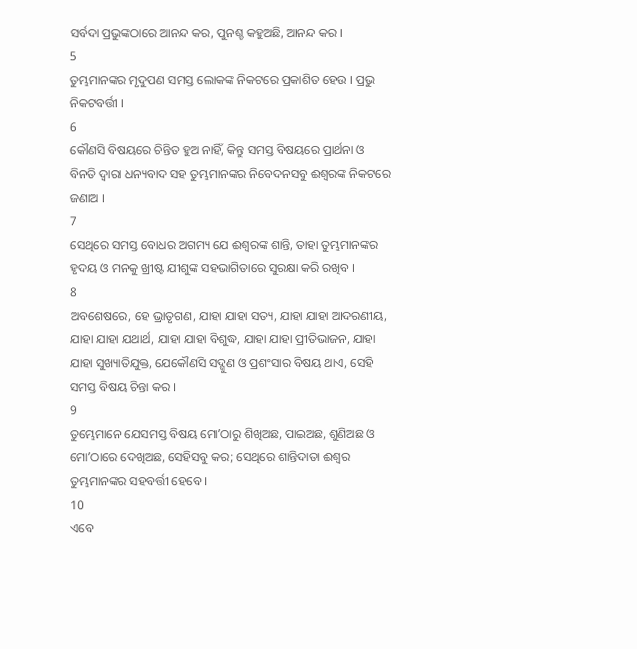ସର୍ବଦା ପ୍ରଭୁଙ୍କଠାରେ ଆନନ୍ଦ କର, ପୁନଶ୍ଚ କହୁଅଛି, ଆନନ୍ଦ କର ।
5
ତୁମ୍ଭମାନଙ୍କର ମୃଦୁପଣ ସମସ୍ତ ଲୋକଙ୍କ ନିକଟରେ ପ୍ରକାଶିତ ହେଉ । ପ୍ରଭୁ ନିକଟବର୍ତ୍ତୀ ।
6
କୌଣସି ବିଷୟରେ ଚିନ୍ତିତ ହୁଅ ନାହିଁ, କିନ୍ତୁ ସମସ୍ତ ବିଷୟରେ ପ୍ରାର୍ଥନା ଓ ବିନତି ଦ୍ଵାରା ଧନ୍ୟବାଦ ସହ ତୁମ୍ଭମାନଙ୍କର ନିବେଦନସବୁ ଈଶ୍ଵରଙ୍କ ନିକଟରେ ଜଣାଅ ।
7
ସେଥିରେ ସମସ୍ତ ବୋଧର ଅଗମ୍ୟ ଯେ ଈଶ୍ଵରଙ୍କ ଶାନ୍ତି, ତାହା ତୁମ୍ଭମାନଙ୍କର ହୃଦୟ ଓ ମନକୁ ଖ୍ରୀଷ୍ଟ ଯୀଶୁଙ୍କ ସହଭାଗିତାରେ ସୁରକ୍ଷା କରି ରଖିବ ।
8
ଅବଶେଷରେ, ହେ ଭ୍ରାତୃଗଣ, ଯାହା ଯାହା ସତ୍ୟ, ଯାହା ଯାହା ଆଦରଣୀୟ, ଯାହା ଯାହା ଯଥାର୍ଥ, ଯାହା ଯାହା ବିଶୁଦ୍ଧ, ଯାହା ଯାହା ପ୍ରୀତିଭାଜନ, ଯାହା ଯାହା ସୁଖ୍ୟାତିଯୁକ୍ତ, ଯେକୌଣସି ସଦ୍ଗୁଣ ଓ ପ୍ରଶଂସାର ବିଷୟ ଥାଏ, ସେହି ସମସ୍ତ ବିଷୟ ଚିନ୍ତା କର ।
9
ତୁମ୍ଭେମାନେ ଯେସମସ୍ତ ବିଷୟ ମୋʼଠାରୁ ଶିଖିଅଛ, ପାଇଅଛ, ଶୁଣିଅଛ ଓ ମୋʼଠାରେ ଦେଖିଅଛ, ସେହିସବୁ କର; ସେଥିରେ ଶାନ୍ତିଦାତା ଈଶ୍ଵର ତୁମ୍ଭମାନଙ୍କର ସହବର୍ତ୍ତୀ ହେବେ ।
10
ଏବେ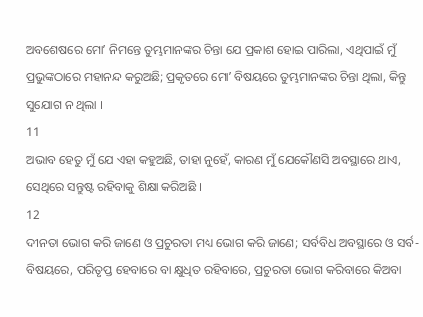ଅବଶେଷରେ ମୋʼ ନିମନ୍ତେ ତୁମ୍ଭମାନଙ୍କର ଚିନ୍ତା ଯେ ପ୍ରକାଶ ହୋଇ ପାରିଲା, ଏଥିପାଇଁ ମୁଁ ପ୍ରଭୁଙ୍କଠାରେ ମହାନନ୍ଦ କରୁଅଛି; ପ୍ରକୃତରେ ମୋʼ ବିଷୟରେ ତୁମ୍ଭମାନଙ୍କର ଚିନ୍ତା ଥିଲା, କିନ୍ତୁ ସୁଯୋଗ ନ ଥିଲା ।
11
ଅଭାବ ହେତୁ ମୁଁ ଯେ ଏହା କହୁଅଛି, ତାହା ନୁହେଁ, କାରଣ ମୁଁ ଯେକୌଣସି ଅବସ୍ଥାରେ ଥାଏ, ସେଥିରେ ସନ୍ତୁଷ୍ଟ ରହିବାକୁ ଶିକ୍ଷା କରିଅଛି ।
12
ଦୀନତା ଭୋଗ କରି ଜାଣେ ଓ ପ୍ରଚୁରତା ମଧ୍ୟ ଭୋଗ କରି ଜାଣେ; ସର୍ବବିଧ ଅବସ୍ଥାରେ ଓ ସର୍ବ-ବିଷୟରେ, ପରିତୃପ୍ତ ହେବାରେ ବା କ୍ଷୁଧିତ ରହିବାରେ, ପ୍ରଚୁରତା ଭୋଗ କରିବାରେ କିଅବା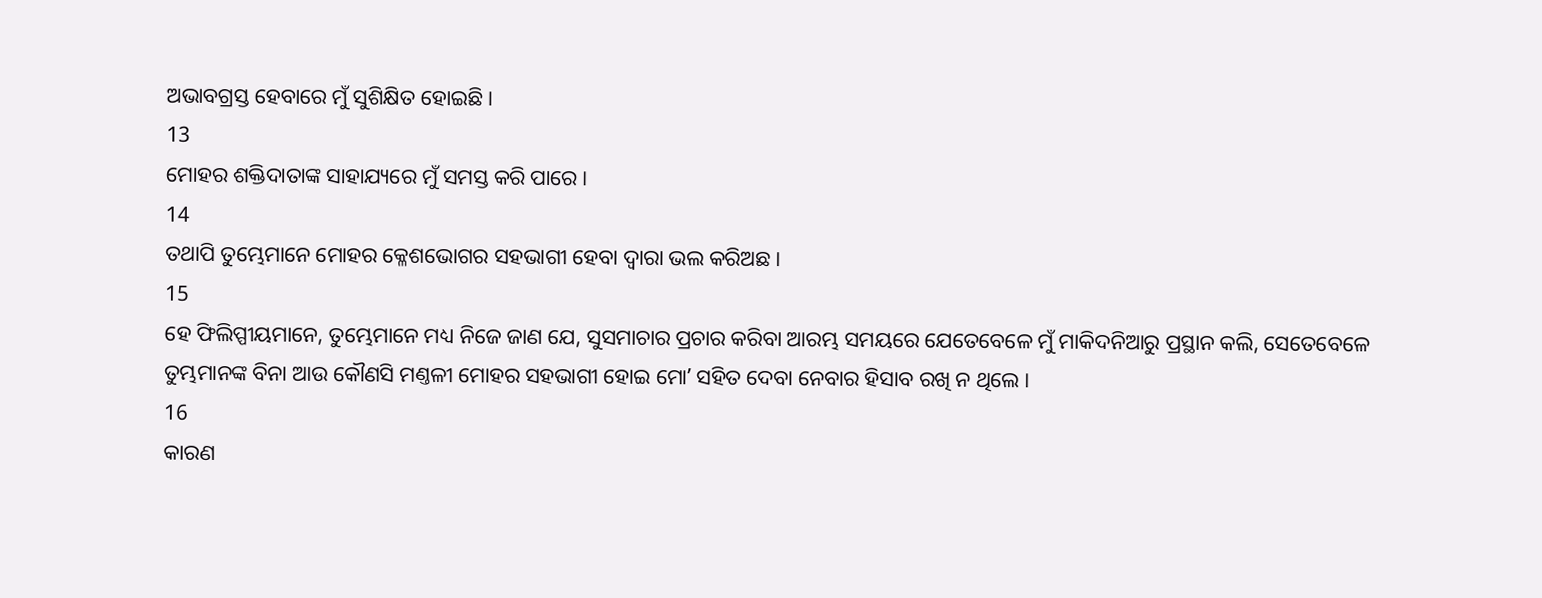ଅଭାବଗ୍ରସ୍ତ ହେବାରେ ମୁଁ ସୁଶିକ୍ଷିତ ହୋଇଛି ।
13
ମୋହର ଶକ୍ତିଦାତାଙ୍କ ସାହାଯ୍ୟରେ ମୁଁ ସମସ୍ତ କରି ପାରେ ।
14
ତଥାପି ତୁମ୍ଭେମାନେ ମୋହର କ୍ଳେଶଭୋଗର ସହଭାଗୀ ହେବା ଦ୍ଵାରା ଭଲ କରିଅଛ ।
15
ହେ ଫିଲିପ୍ପୀୟମାନେ, ତୁମ୍ଭେମାନେ ମଧ୍ୟ ନିଜେ ଜାଣ ଯେ, ସୁସମାଚାର ପ୍ରଚାର କରିବା ଆରମ୍ଭ ସମୟରେ ଯେତେବେଳେ ମୁଁ ମାକିଦନିଆରୁ ପ୍ରସ୍ଥାନ କଲି, ସେତେବେଳେ ତୁମ୍ଭମାନଙ୍କ ବିନା ଆଉ କୌଣସି ମଣ୍ତଳୀ ମୋହର ସହଭାଗୀ ହୋଇ ମୋʼ ସହିତ ଦେବା ନେବାର ହିସାବ ରଖି ନ ଥିଲେ ।
16
କାରଣ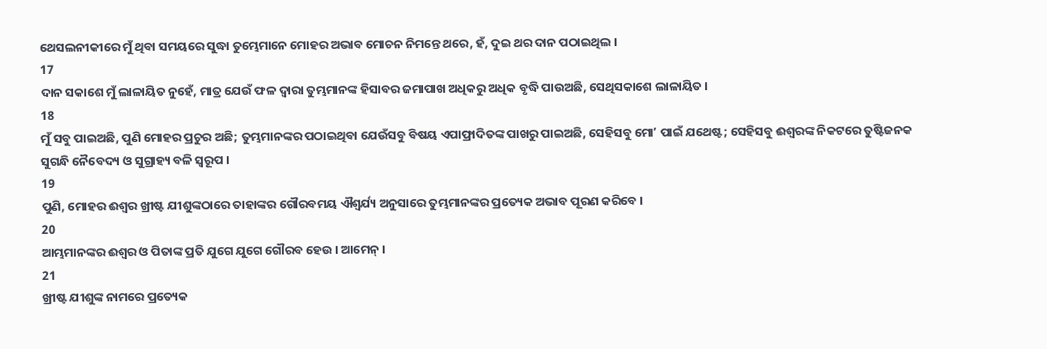ଥେସଲନୀକୀରେ ମୁଁ ଥିବା ସମୟରେ ସୁଦ୍ଧା ତୁମ୍ଭେମାନେ ମୋହର ଅଭାବ ମୋଚନ ନିମନ୍ତେ ଥରେ, ହଁ, ଦୁଇ ଥର ଦାନ ପଠାଇଥିଲ ।
17
ଦାନ ସକାଶେ ମୁଁ ଲାଳାୟିତ ନୁହେଁ, ମାତ୍ର ଯେଉଁ ଫଳ ଦ୍ଵାରା ତୁମ୍ଭମାନଙ୍କ ହିସାବର ଜମାପାଖ ଅଧିକରୁ ଅଧିକ ବୃଦ୍ଧି ପାଉଅଛି, ସେଥିସକାଶେ ଲାଳାୟିତ ।
18
ମୁଁ ସବୁ ପାଇଅଛି, ପୁଣି ମୋହର ପ୍ରଚୁର ଅଛି; ତୁମ୍ଭମାନଙ୍କର ପଠାଇଥିବା ଯେଉଁସବୁ ବିଷୟ ଏପାଫ୍ରାଦିତଙ୍କ ପାଖରୁ ପାଇଅଛି, ସେହିସବୁ ମୋʼ ପାଇଁ ଯଥେଷ୍ଟ; ସେହିସବୁ ଈଶ୍ଵରଙ୍କ ନିକଟରେ ତୁଷ୍ଟିଜନକ ସୁଗନ୍ଧି ନୈବେଦ୍ୟ ଓ ସୁଗ୍ରାହ୍ୟ ବଳି ସ୍ଵରୂପ ।
19
ପୁଣି, ମୋହର ଈଶ୍ଵର ଖ୍ରୀଷ୍ଟ ଯୀଶୁଙ୍କଠାରେ ତାହାଙ୍କର ଗୌରବମୟ ଐଶ୍ଵର୍ଯ୍ୟ ଅନୁସାରେ ତୁମ୍ଭମାନଙ୍କର ପ୍ରତ୍ୟେକ ଅଭାବ ପୂରଣ କରିବେ ।
20
ଆମ୍ଭମାନଙ୍କର ଈଶ୍ଵର ଓ ପିତାଙ୍କ ପ୍ରତି ଯୁଗେ ଯୁଗେ ଗୌରବ ହେଉ । ଆମେନ୍ ।
21
ଖ୍ରୀଷ୍ଟ ଯୀଶୁଙ୍କ ନାମରେ ପ୍ରତ୍ୟେକ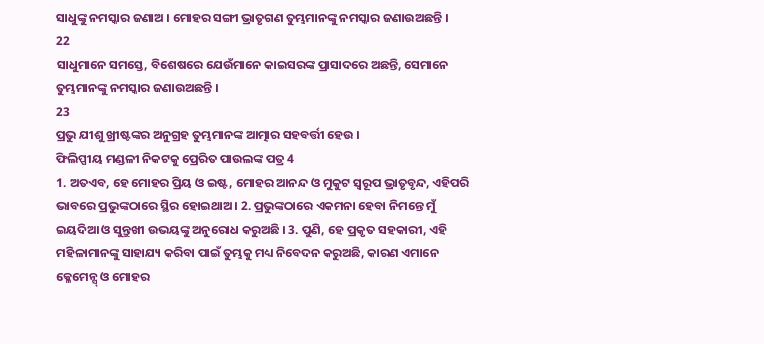ସାଧୁଙ୍କୁ ନମସ୍କାର ଜଣାଅ । ମୋହର ସଙ୍ଗୀ ଭ୍ରାତୃଗଣ ତୁମ୍ଭମାନଙ୍କୁ ନମସ୍କାର ଜଣାଉଅଛନ୍ତି ।
22
ସାଧୁମାନେ ସମସ୍ତେ, ବିଶେଷରେ ଯେଉଁମାନେ କାଇସରଙ୍କ ପ୍ରାସାଦରେ ଅଛନ୍ତି, ସେମାନେ ତୁମ୍ଭମାନଙ୍କୁ ନମସ୍କାର ଜଣାଉଅଛନ୍ତି ।
23
ପ୍ରଭୁ ଯୀଶୁ ଖ୍ରୀଷ୍ଟଙ୍କର ଅନୁଗ୍ରହ ତୁମ୍ଭମାନଙ୍କ ଆତ୍ମାର ସହବର୍ତ୍ତୀ ହେଉ ।
ଫିଲିପ୍ପୀୟ ମଣ୍ଡଳୀ ନିକଟକୁ ପ୍ରେରିତ ପାଉଲଙ୍କ ପତ୍ର 4
1. ଅତଏବ, ହେ ମୋହର ପ୍ରିୟ ଓ ଇଷ୍ଟ, ମୋହର ଆନନ୍ଦ ଓ ମୁକୁଟ ସ୍ଵରୂପ ଭ୍ରାତୃବୃନ୍ଦ, ଏହିପରି ଭାବରେ ପ୍ରଭୁଙ୍କଠାରେ ସ୍ଥିର ହୋଇଥାଅ । 2. ପ୍ରଭୁଙ୍କଠାରେ ଏକମନା ହେବା ନିମନ୍ତେ ମୁଁ ଇୟଦିଆ ଓ ସୁନ୍ତୁଖୀ ଉଭୟଙ୍କୁ ଅନୁରୋଧ କରୁଅଛି । 3. ପୁଣି, ହେ ପ୍ରକୃତ ସହକାରୀ, ଏହି ମହିଳାମାନଙ୍କୁ ସାହାଯ୍ୟ କରିବା ପାଇଁ ତୁମ୍ଭକୁ ମଧ୍ୟ ନିବେଦନ କରୁଅଛି, କାରଣ ଏମାନେ କ୍ଳେମେନ୍ସ୍ ଓ ମୋହର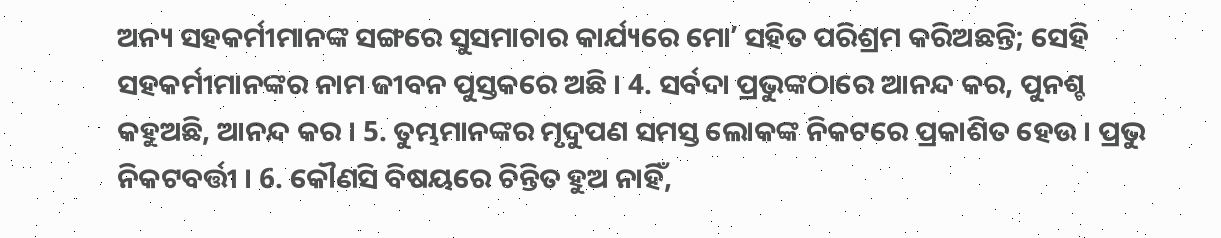ଅନ୍ୟ ସହକର୍ମୀମାନଙ୍କ ସଙ୍ଗରେ ସୁସମାଚାର କାର୍ଯ୍ୟରେ ମୋʼ ସହିତ ପରିଶ୍ରମ କରିଅଛନ୍ତି; ସେହି ସହକର୍ମୀମାନଙ୍କର ନାମ ଜୀବନ ପୁସ୍ତକରେ ଅଛି । 4. ସର୍ବଦା ପ୍ରଭୁଙ୍କଠାରେ ଆନନ୍ଦ କର, ପୁନଶ୍ଚ କହୁଅଛି, ଆନନ୍ଦ କର । 5. ତୁମ୍ଭମାନଙ୍କର ମୃଦୁପଣ ସମସ୍ତ ଲୋକଙ୍କ ନିକଟରେ ପ୍ରକାଶିତ ହେଉ । ପ୍ରଭୁ ନିକଟବର୍ତ୍ତୀ । 6. କୌଣସି ବିଷୟରେ ଚିନ୍ତିତ ହୁଅ ନାହିଁ,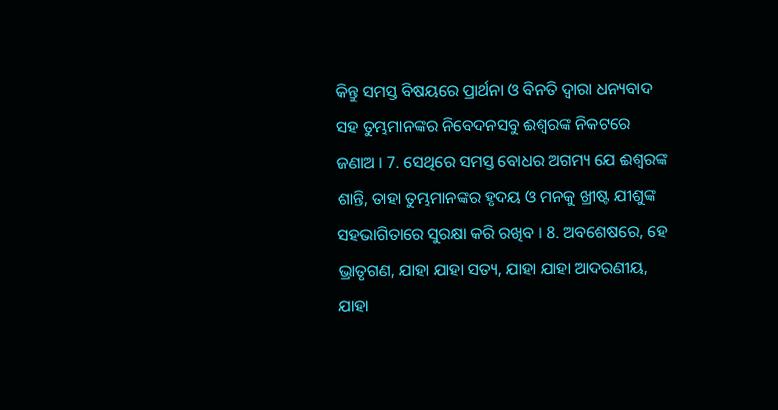କିନ୍ତୁ ସମସ୍ତ ବିଷୟରେ ପ୍ରାର୍ଥନା ଓ ବିନତି ଦ୍ଵାରା ଧନ୍ୟବାଦ ସହ ତୁମ୍ଭମାନଙ୍କର ନିବେଦନସବୁ ଈଶ୍ଵରଙ୍କ ନିକଟରେ ଜଣାଅ । 7. ସେଥିରେ ସମସ୍ତ ବୋଧର ଅଗମ୍ୟ ଯେ ଈଶ୍ଵରଙ୍କ ଶାନ୍ତି, ତାହା ତୁମ୍ଭମାନଙ୍କର ହୃଦୟ ଓ ମନକୁ ଖ୍ରୀଷ୍ଟ ଯୀଶୁଙ୍କ ସହଭାଗିତାରେ ସୁରକ୍ଷା କରି ରଖିବ । 8. ଅବଶେଷରେ, ହେ ଭ୍ରାତୃଗଣ, ଯାହା ଯାହା ସତ୍ୟ, ଯାହା ଯାହା ଆଦରଣୀୟ, ଯାହା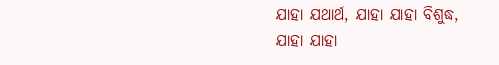ଯାହା ଯଥାର୍ଥ, ଯାହା ଯାହା ବିଶୁଦ୍ଧ, ଯାହା ଯାହା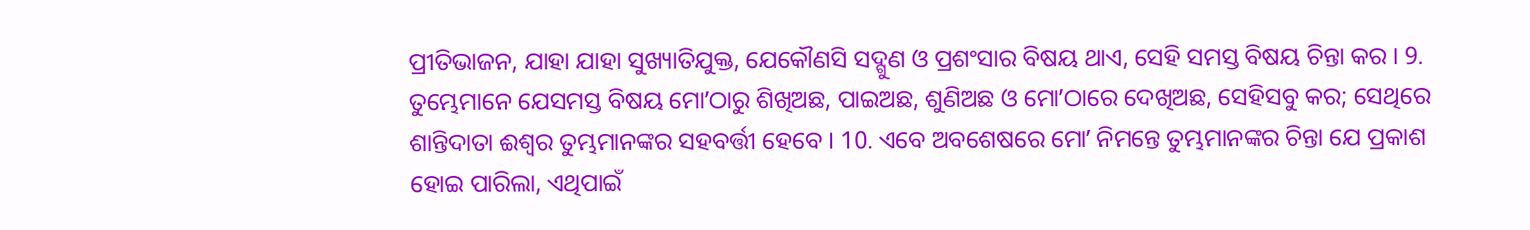ପ୍ରୀତିଭାଜନ, ଯାହା ଯାହା ସୁଖ୍ୟାତିଯୁକ୍ତ, ଯେକୌଣସି ସଦ୍ଗୁଣ ଓ ପ୍ରଶଂସାର ବିଷୟ ଥାଏ, ସେହି ସମସ୍ତ ବିଷୟ ଚିନ୍ତା କର । 9. ତୁମ୍ଭେମାନେ ଯେସମସ୍ତ ବିଷୟ ମୋʼଠାରୁ ଶିଖିଅଛ, ପାଇଅଛ, ଶୁଣିଅଛ ଓ ମୋʼଠାରେ ଦେଖିଅଛ, ସେହିସବୁ କର; ସେଥିରେ ଶାନ୍ତିଦାତା ଈଶ୍ଵର ତୁମ୍ଭମାନଙ୍କର ସହବର୍ତ୍ତୀ ହେବେ । 10. ଏବେ ଅବଶେଷରେ ମୋʼ ନିମନ୍ତେ ତୁମ୍ଭମାନଙ୍କର ଚିନ୍ତା ଯେ ପ୍ରକାଶ ହୋଇ ପାରିଲା, ଏଥିପାଇଁ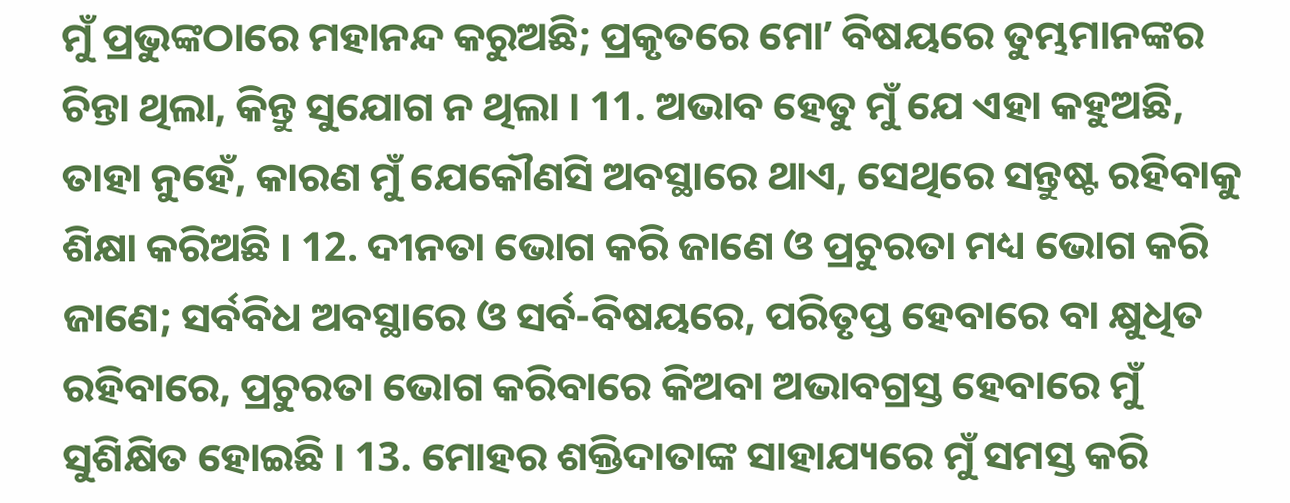ମୁଁ ପ୍ରଭୁଙ୍କଠାରେ ମହାନନ୍ଦ କରୁଅଛି; ପ୍ରକୃତରେ ମୋʼ ବିଷୟରେ ତୁମ୍ଭମାନଙ୍କର ଚିନ୍ତା ଥିଲା, କିନ୍ତୁ ସୁଯୋଗ ନ ଥିଲା । 11. ଅଭାବ ହେତୁ ମୁଁ ଯେ ଏହା କହୁଅଛି, ତାହା ନୁହେଁ, କାରଣ ମୁଁ ଯେକୌଣସି ଅବସ୍ଥାରେ ଥାଏ, ସେଥିରେ ସନ୍ତୁଷ୍ଟ ରହିବାକୁ ଶିକ୍ଷା କରିଅଛି । 12. ଦୀନତା ଭୋଗ କରି ଜାଣେ ଓ ପ୍ରଚୁରତା ମଧ୍ୟ ଭୋଗ କରି ଜାଣେ; ସର୍ବବିଧ ଅବସ୍ଥାରେ ଓ ସର୍ବ-ବିଷୟରେ, ପରିତୃପ୍ତ ହେବାରେ ବା କ୍ଷୁଧିତ ରହିବାରେ, ପ୍ରଚୁରତା ଭୋଗ କରିବାରେ କିଅବା ଅଭାବଗ୍ରସ୍ତ ହେବାରେ ମୁଁ ସୁଶିକ୍ଷିତ ହୋଇଛି । 13. ମୋହର ଶକ୍ତିଦାତାଙ୍କ ସାହାଯ୍ୟରେ ମୁଁ ସମସ୍ତ କରି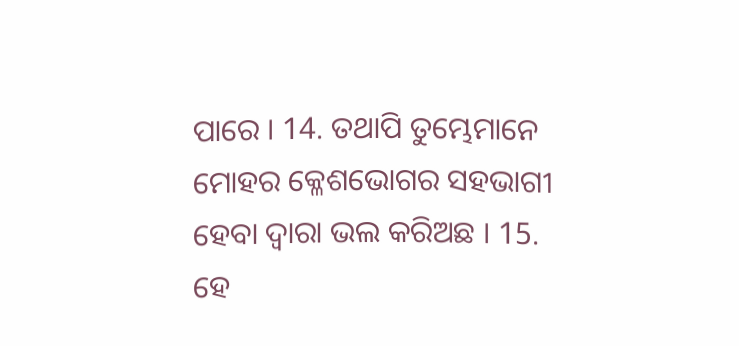ପାରେ । 14. ତଥାପି ତୁମ୍ଭେମାନେ ମୋହର କ୍ଳେଶଭୋଗର ସହଭାଗୀ ହେବା ଦ୍ଵାରା ଭଲ କରିଅଛ । 15. ହେ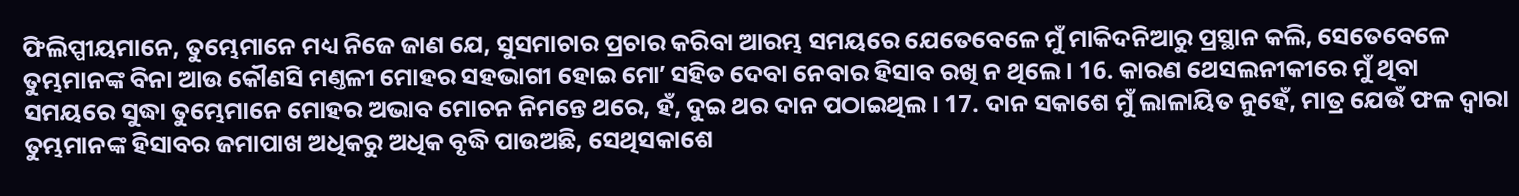ଫିଲିପ୍ପୀୟମାନେ, ତୁମ୍ଭେମାନେ ମଧ୍ୟ ନିଜେ ଜାଣ ଯେ, ସୁସମାଚାର ପ୍ରଚାର କରିବା ଆରମ୍ଭ ସମୟରେ ଯେତେବେଳେ ମୁଁ ମାକିଦନିଆରୁ ପ୍ରସ୍ଥାନ କଲି, ସେତେବେଳେ ତୁମ୍ଭମାନଙ୍କ ବିନା ଆଉ କୌଣସି ମଣ୍ତଳୀ ମୋହର ସହଭାଗୀ ହୋଇ ମୋʼ ସହିତ ଦେବା ନେବାର ହିସାବ ରଖି ନ ଥିଲେ । 16. କାରଣ ଥେସଲନୀକୀରେ ମୁଁ ଥିବା ସମୟରେ ସୁଦ୍ଧା ତୁମ୍ଭେମାନେ ମୋହର ଅଭାବ ମୋଚନ ନିମନ୍ତେ ଥରେ, ହଁ, ଦୁଇ ଥର ଦାନ ପଠାଇଥିଲ । 17. ଦାନ ସକାଶେ ମୁଁ ଲାଳାୟିତ ନୁହେଁ, ମାତ୍ର ଯେଉଁ ଫଳ ଦ୍ଵାରା ତୁମ୍ଭମାନଙ୍କ ହିସାବର ଜମାପାଖ ଅଧିକରୁ ଅଧିକ ବୃଦ୍ଧି ପାଉଅଛି, ସେଥିସକାଶେ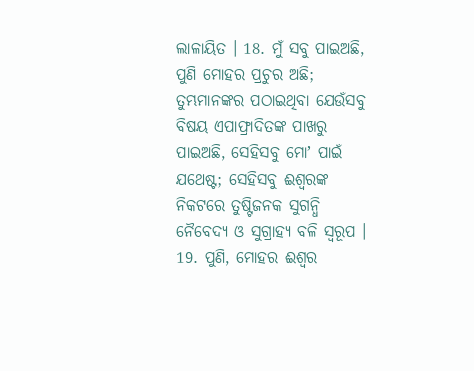ଲାଳାୟିତ । 18. ମୁଁ ସବୁ ପାଇଅଛି, ପୁଣି ମୋହର ପ୍ରଚୁର ଅଛି; ତୁମ୍ଭମାନଙ୍କର ପଠାଇଥିବା ଯେଉଁସବୁ ବିଷୟ ଏପାଫ୍ରାଦିତଙ୍କ ପାଖରୁ ପାଇଅଛି, ସେହିସବୁ ମୋʼ ପାଇଁ ଯଥେଷ୍ଟ; ସେହିସବୁ ଈଶ୍ଵରଙ୍କ ନିକଟରେ ତୁଷ୍ଟିଜନକ ସୁଗନ୍ଧି ନୈବେଦ୍ୟ ଓ ସୁଗ୍ରାହ୍ୟ ବଳି ସ୍ଵରୂପ । 19. ପୁଣି, ମୋହର ଈଶ୍ଵର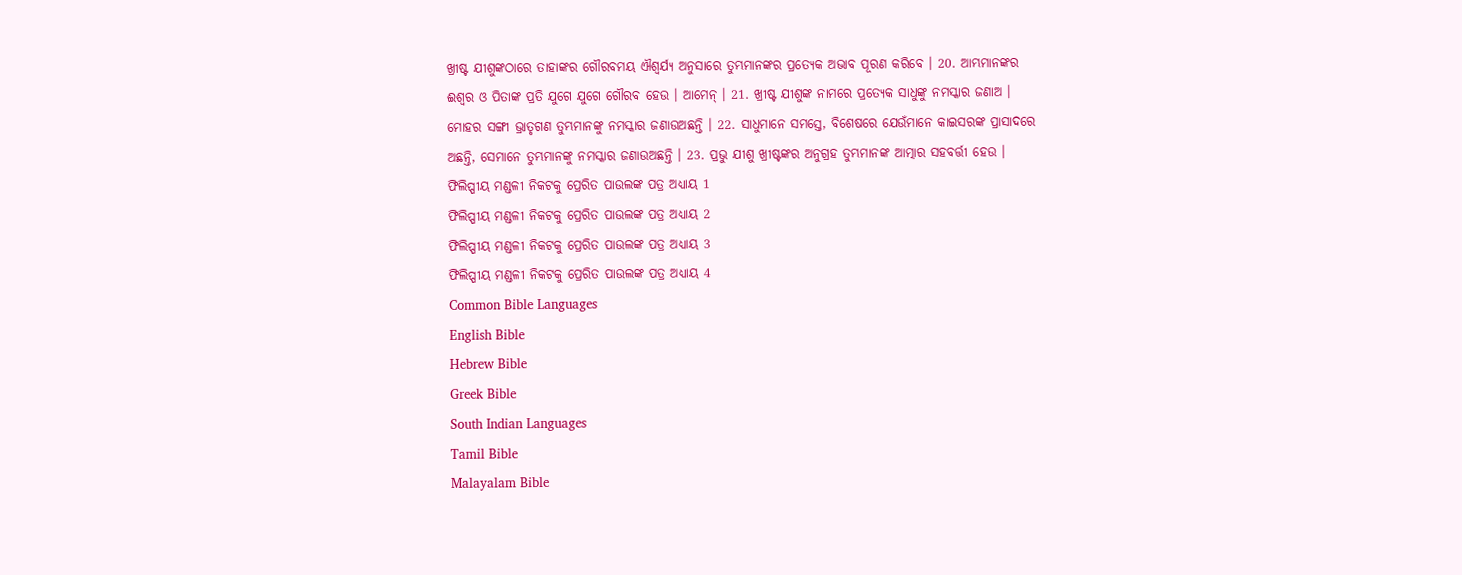ଖ୍ରୀଷ୍ଟ ଯୀଶୁଙ୍କଠାରେ ତାହାଙ୍କର ଗୌରବମୟ ଐଶ୍ଵର୍ଯ୍ୟ ଅନୁସାରେ ତୁମ୍ଭମାନଙ୍କର ପ୍ରତ୍ୟେକ ଅଭାବ ପୂରଣ କରିବେ । 20. ଆମ୍ଭମାନଙ୍କର ଈଶ୍ଵର ଓ ପିତାଙ୍କ ପ୍ରତି ଯୁଗେ ଯୁଗେ ଗୌରବ ହେଉ । ଆମେନ୍ । 21. ଖ୍ରୀଷ୍ଟ ଯୀଶୁଙ୍କ ନାମରେ ପ୍ରତ୍ୟେକ ସାଧୁଙ୍କୁ ନମସ୍କାର ଜଣାଅ । ମୋହର ସଙ୍ଗୀ ଭ୍ରାତୃଗଣ ତୁମ୍ଭମାନଙ୍କୁ ନମସ୍କାର ଜଣାଉଅଛନ୍ତି । 22. ସାଧୁମାନେ ସମସ୍ତେ, ବିଶେଷରେ ଯେଉଁମାନେ କାଇସରଙ୍କ ପ୍ରାସାଦରେ ଅଛନ୍ତି, ସେମାନେ ତୁମ୍ଭମାନଙ୍କୁ ନମସ୍କାର ଜଣାଉଅଛନ୍ତି । 23. ପ୍ରଭୁ ଯୀଶୁ ଖ୍ରୀଷ୍ଟଙ୍କର ଅନୁଗ୍ରହ ତୁମ୍ଭମାନଙ୍କ ଆତ୍ମାର ସହବର୍ତ୍ତୀ ହେଉ ।
ଫିଲିପ୍ପୀୟ ମଣ୍ଡଳୀ ନିକଟକୁ ପ୍ରେରିତ ପାଉଲଙ୍କ ପତ୍ର ଅଧ୍ୟାୟ 1
ଫିଲିପ୍ପୀୟ ମଣ୍ଡଳୀ ନିକଟକୁ ପ୍ରେରିତ ପାଉଲଙ୍କ ପତ୍ର ଅଧ୍ୟାୟ 2
ଫିଲିପ୍ପୀୟ ମଣ୍ଡଳୀ ନିକଟକୁ ପ୍ରେରିତ ପାଉଲଙ୍କ ପତ୍ର ଅଧ୍ୟାୟ 3
ଫିଲିପ୍ପୀୟ ମଣ୍ଡଳୀ ନିକଟକୁ ପ୍ରେରିତ ପାଉଲଙ୍କ ପତ୍ର ଅଧ୍ୟାୟ 4
Common Bible Languages
English Bible
Hebrew Bible
Greek Bible
South Indian Languages
Tamil Bible
Malayalam Bible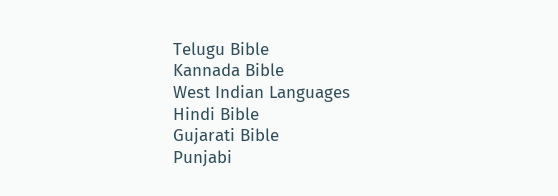Telugu Bible
Kannada Bible
West Indian Languages
Hindi Bible
Gujarati Bible
Punjabi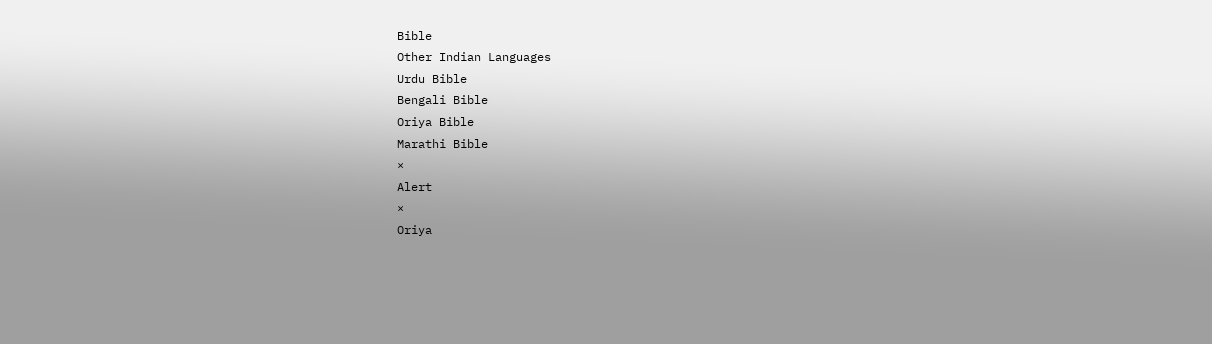Bible
Other Indian Languages
Urdu Bible
Bengali Bible
Oriya Bible
Marathi Bible
×
Alert
×
Oriya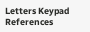Letters Keypad References